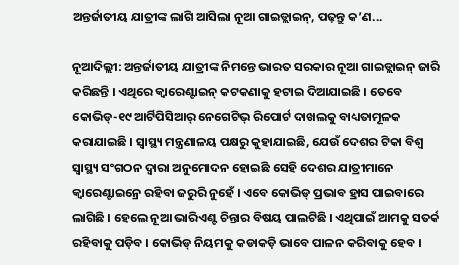ଅନ୍ତର୍ଜାତୀୟ ଯାତ୍ରୀଙ୍କ ଲାଗି ଆସିଲା ନୂଆ ଗାଇଡ୍ଲାଇନ୍, ପଢ଼ନ୍ତୁ କ’ଣ...

ନୂଆଦିଲ୍ଲୀ: ଅନ୍ତର୍ଜାତୀୟ ଯାତ୍ରୀଙ୍କ ନିମନ୍ତେ ଭାରତ ସରକାର ନୂଆ ଗାଇଡ୍ଲାଇନ୍ ଜାରି କରିଛନ୍ତି । ଏଥିରେ କ୍ୱାରେଣ୍ଟାଇନ୍ କଟକଣାକୁ ହଟାଇ ଦିଆଯାଇଛି । ତେବେ କୋଭିଡ୍-୧୯ ଆର୍ଟିପିସିଆର୍ ନେଗେଟିଭ୍ ରିପୋର୍ଟ ଦାଖଲକୁ ବାଧ୍ୟତାମୂଳକ କରାଯାଇଛି । ସ୍ୱାସ୍ଥ୍ୟ ମନ୍ତ୍ରଣାଳୟ ପକ୍ଷରୁ କୁହାଯାଇଛି, ଯେଉଁ ଦେଶର ଟିକା ବିଶ୍ୱ ସ୍ୱାସ୍ଥ୍ୟ ସଂଗଠନ ଦ୍ୱାରା ଅନୁମୋଦନ ହୋଇଛି ସେହି ଦେଶର ଯାତ୍ରୀମାନେ କ୍ୱାରେଣ୍ଟାଇନ୍ରେ ରହିବା ଜରୁରି ନୁହେଁ । ଏବେ କୋଭିଡ୍ ପ୍ରଭାବ ହ୍ରାସ ପାଇବାରେ ଲାଗିଛି । ହେଲେ ନୂଆ ଭାରିଏଣ୍ଟ ଚିନ୍ତାର ବିଷୟ ପାଲଟିଛି । ଏଥିପାଇଁ ଆମକୁ ସତର୍କ ରହିବାକୁ ପଡ଼ିବ । କୋଭିଡ୍ ନିୟମକୁ କଡାକଡ଼ି ଭାବେ ପାଳନ କରିବାକୁ ହେବ ।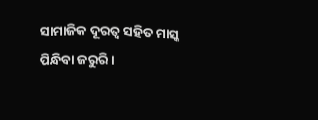ସାମାଜିକ ଦୂରତ୍ୱ ସହିତ ମାସ୍କ ପିନ୍ଧିବା ଜରୁରି ।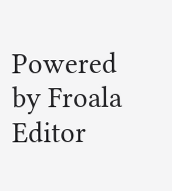Powered by Froala Editor